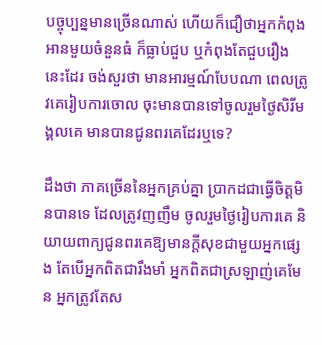បច្ចុប្បន្នមានច្រើនណាស់ ហើយក៏ជឿថាអ្នកកំពុងអានមួយចំនួនធំ ក៏ធ្លាប់ជួប ឬកំពុងតែជួបរឿងនេះដែរ ចង់សួរថា មានអារម្មណ៍បែបណា ពេលត្រូវគេរៀបការចោល ចុះមានបានទៅចូលរួមថ្ងៃសិរីមង្គលគេ មានបានជូនពរគេដែរឬទេ?

ដឹងថា ភាគច្រើននៃអ្នកគ្រប់គ្នា ប្រាកដជាធ្វើចិត្តមិនបានទេ ដែលត្រូវញញឹម ចូលរួមថ្ងៃរៀបការគេ និយាយពាក្យជូនពរគេឱ្យមានក្ដីសុខជាមួយអ្នកផ្សេង តែបើអ្នកពិតជារឹងមាំ អ្នកពិតជាស្រឡាញ់គេមែន អ្នកត្រូវតែស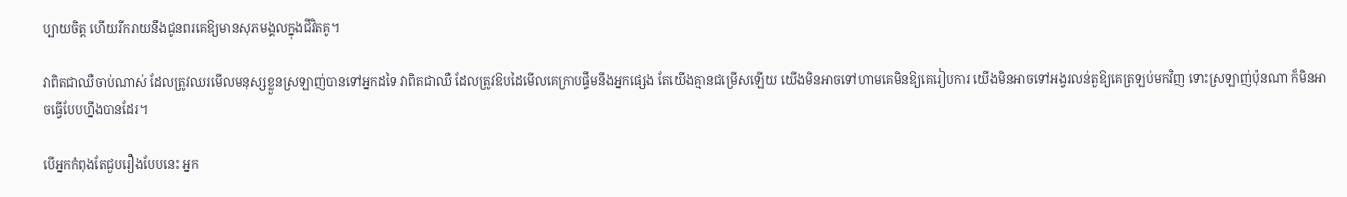ប្បាយចិត្ត ហើយរីករាយនឹងជូនពរគេឱ្យមានសុភមង្គលក្នុងជីវិតគូ។

វាពិតជាឈឺចាប់ណាស់ ដែលត្រូវឈរមើលមនុស្សខ្លួនស្រឡាញ់បានទៅអ្នកដទៃ វាពិតជាឈឺ ដែលត្រូវឱបដៃមើលគេក្រាបផ្ទឹមនឹងអ្នកផ្សេង តែយើងគ្មានជម្រើសឡើយ យើងមិនអាចទៅហាមគេមិនឱ្យគេរៀបការ យើងមិនអាចទៅអង្វរលន់តួឱ្យគេត្រឡប់មកវិញ ទោះស្រឡាញ់ប៉ុនណា ក៏មិនអាចធ្វើបែបហ្នឹងបានដែរ។

បើអ្នកកំពុងតែជួបរឿងបែបនេះ អ្នក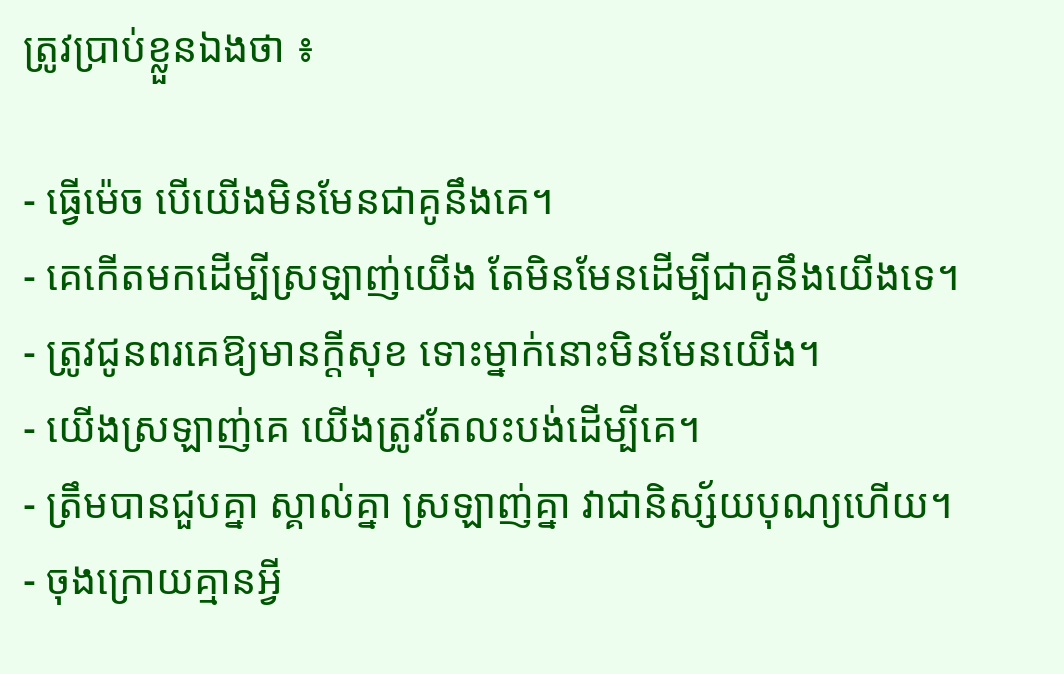ត្រូវប្រាប់ខ្លួនឯងថា ៖

- ធ្វើម៉េច បើយើងមិនមែនជាគូនឹងគេ។
- គេកើតមកដើម្បីស្រឡាញ់យើង តែមិនមែនដើម្បីជាគូនឹងយើងទេ។
- ត្រូវជូនពរគេឱ្យមានក្ដីសុខ ទោះម្នាក់នោះមិនមែនយើង។
- យើងស្រឡាញ់គេ យើងត្រូវតែលះបង់ដើម្បីគេ។
- ត្រឹមបានជួបគ្នា ស្គាល់គ្នា ស្រឡាញ់គ្នា វាជានិស្ស័យបុណ្យហើយ។
- ចុងក្រោយគ្មានអ្វី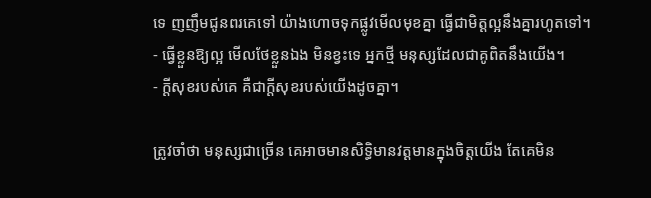ទេ ញញឹមជូនពរគេទៅ យ៉ាងហោចទុកផ្លូវមើលមុខគ្នា ធ្វើជាមិត្តល្អនឹងគ្នារហូតទៅ។
- ធ្វើខ្លួនឱ្យល្អ មើលថែខ្លួនឯង មិនខ្វះទេ អ្នកថ្មី មនុស្សដែលជាគូពិតនឹងយើង។
- ក្ដីសុខរបស់គេ គឺជាក្ដីសុខរបស់យើងដូចគ្នា។

ត្រូវចាំថា មនុស្សជាច្រើន គេអាចមានសិទ្ធិមានវត្តមានក្នុងចិត្តយើង តែគេមិន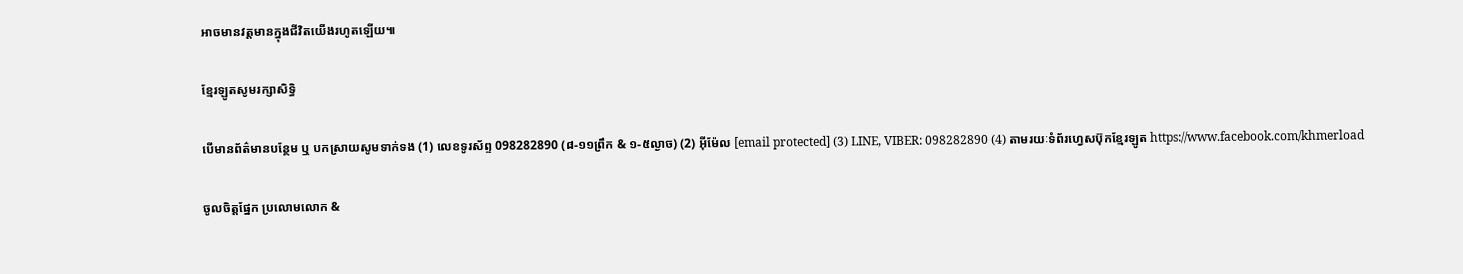អាចមានវត្តមានក្នុងជីវិតយើងរហូតឡើយ៕

ខ្មែរឡូតសូមរក្សាសិទ្ធិ

បើមានព័ត៌មានបន្ថែម ឬ បកស្រាយសូមទាក់ទង (1) លេខទូរស័ព្ទ 098282890 (៨-១១ព្រឹក & ១-៥ល្ងាច) (2) អ៊ីម៉ែល [email protected] (3) LINE, VIBER: 098282890 (4) តាមរយៈទំព័រហ្វេសប៊ុកខ្មែរឡូត https://www.facebook.com/khmerload

ចូលចិត្តផ្នែក ប្រលោមលោក &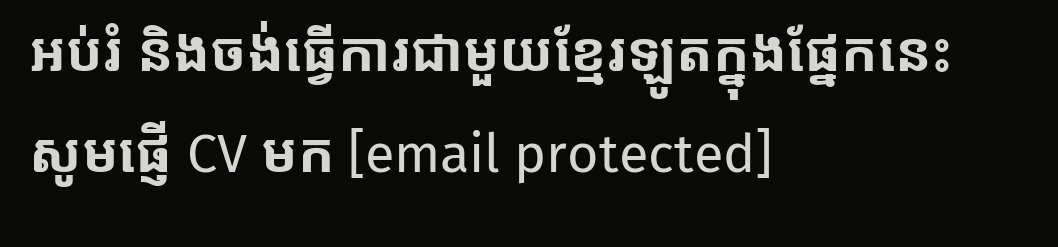អប់រំ និងចង់ធ្វើការជាមួយខ្មែរឡូតក្នុងផ្នែកនេះ សូមផ្ញើ CV មក [email protected]